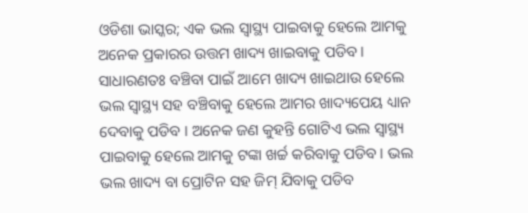ଓଡିଶା ଭାସ୍କର; ଏକ ଭଲ ସ୍ୱାସ୍ଥ୍ୟ ପାଇବାକୁ ହେଲେ ଆମକୁ ଅନେକ ପ୍ରକାରର ଉତ୍ତମ ଖାଦ୍ୟ ଖାଇବାକୁ ପଡିବ । ସାଧାରଣତଃ ବଞ୍ଚିବା ପାଇଁ ଆମେ ଖାଦ୍ୟ ଖାଇଥାଉ ହେଲେ ଭଲ ସ୍ୱାସ୍ଥ୍ୟ ସହ ବଞ୍ଚିବାକୁ ହେଲେ ଆମର ଖାଦ୍ୟପେୟ ଧ୍ୟାନ ଦେବାକୁ ପଡିବ । ଅନେକ ଜଣ କୁହନ୍ତି ଗୋଟିଏ ଭଲ ସ୍ୱାସ୍ଥ୍ୟ ପାଇବାକୁ ହେଲେ ଆମକୁ ଟଙ୍କା ଖର୍ଚ୍ଚ କରିବାକୁ ପଡିବ । ଭଲ ଭଲ ଖାଦ୍ୟ ବା ପ୍ରୋଟିନ ସହ ଜିମ୍ ଯିବାକୁ ପଡିବ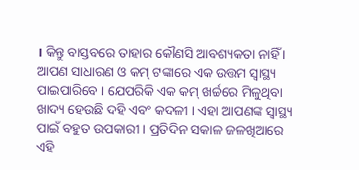। କିନ୍ତୁ ବାସ୍ତବରେ ତାହାର କୌଣସି ଆବଶ୍ୟକତା ନାହିଁ । ଆପଣ ସାଧାରଣ ଓ କମ୍ ଟଙ୍କାରେ ଏକ ଉତ୍ତମ ସ୍ୱାସ୍ଥ୍ୟ ପାଇପାରିବେ । ଯେପରିକି ଏକ କମ୍ ଖର୍ଚ୍ଚରେ ମିଳୁଥିବା ଖାଦ୍ୟ ହେଉଛି ଦହି ଏବଂ କଦଳୀ । ଏହା ଆପଣଙ୍କ ସ୍ୱାସ୍ଥ୍ୟ ପାଇଁ ବହୁତ ଉପକାରୀ । ପ୍ରତିଦିନ ସକାଳ ଜଳଖିଆରେ ଏହି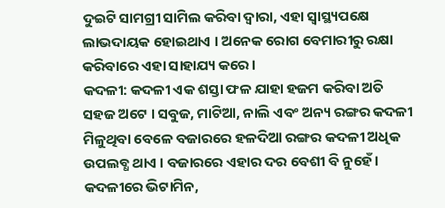ଦୁଇଟି ସାମଗ୍ରୀ ସାମିଲ କରିବା ଦ୍ୱାରା, ଏହା ସ୍ୱାସ୍ଥ୍ୟପକ୍ଷେ ଲାଭଦାୟକ ହୋଇଥାଏ । ଅନେକ ରୋଗ ବେମାରୀରୁ ରକ୍ଷା କରିବାରେ ଏହା ସାହାଯ୍ୟ କରେ ।
କଦଳୀ: କଦଳୀ ଏକ ଶସ୍ତା ଫଳ ଯାହା ହଜମ କରିବା ଅତି ସହଜ ଅଟେ । ସବୁଜ, ମାଟିଆ, ନାଲି ଏବଂ ଅନ୍ୟ ରଙ୍ଗର କଦଳୀ ମିଳୁଥିବା ବେଳେ ବଜାରରେ ହଳଦିଆ ରଙ୍ଗର କଦଳୀ ଅଧିକ ଉପଲବ୍ଧ ଥାଏ । ବଜାରରେ ଏହାର ଦର ବେଶୀ ବି ନୁହେଁ । କଦଳୀରେ ଭିଟାମିନ,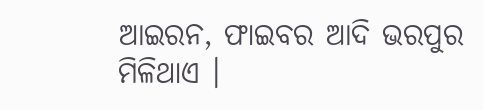ଆଇରନ, ଫାଇବର ଆଦି ଭରପୁର ମିଳିଥାଏ ।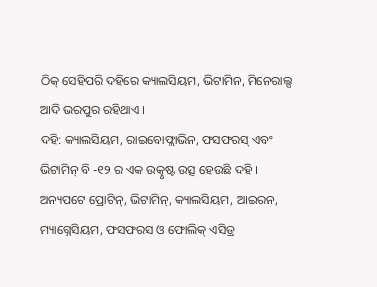ଠିକ୍ ସେହିପରି ଦହିରେ କ୍ୟାଲସିୟମ, ଭିଟାମିନ, ମିନେରାଲ୍ସ ଆଦି ଭରପୁର ରହିଥାଏ ।
ଦହି: କ୍ୟାଲସିୟମ, ରାଇବୋଫ୍ଲାଭିନ, ଫସଫରସ୍ ଏବଂ ଭିଟାମିନ୍ ବି -୧୨ ର ଏକ ଉତ୍କୃଷ୍ଟ ଉତ୍ସ ହେଉଛି ଦହି । ଅନ୍ୟପଟେ ପ୍ରୋଟିନ୍, ଭିଟାମିନ୍, କ୍ୟାଲସିୟମ, ଆଇରନ, ମ୍ୟାଗ୍ନେସିୟମ, ଫସଫରସ ଓ ଫୋଲିକ୍ ଏସିଡ୍ର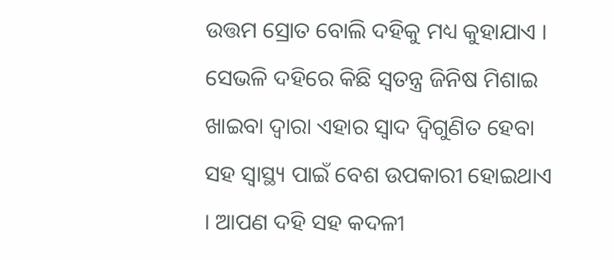ଉତ୍ତମ ସ୍ରୋତ ବୋଲି ଦହିକୁ ମଧ୍ୟ କୁହାଯାଏ । ସେଭଳି ଦହିରେ କିଛି ସ୍ୱତନ୍ତ୍ର ଜିନିଷ ମିଶାଇ ଖାଇବା ଦ୍ୱାରା ଏହାର ସ୍ୱାଦ ଦ୍ୱିଗୁଣିତ ହେବା ସହ ସ୍ୱାସ୍ଥ୍ୟ ପାଇଁ ବେଶ ଉପକାରୀ ହୋଇଥାଏ । ଆପଣ ଦହି ସହ କଦଳୀ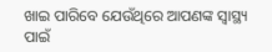ଖାଇ ପାରିବେ ଯେଉଁଥିରେ ଆପଣଙ୍କ ସ୍ୱାସ୍ଥ୍ୟ ପାଇଁ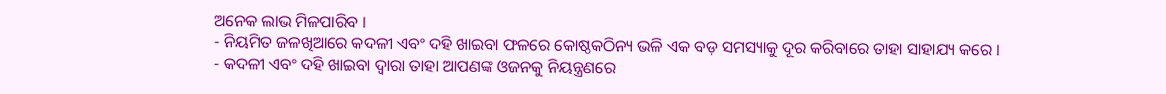ଅନେକ ଲାଭ ମିଳପାରିବ ।
- ନିୟମିତ ଜଳଖିଆରେ କଦଳୀ ଏବଂ ଦହି ଖାଇବା ଫଳରେ କୋଷ୍ଠକଠିନ୍ୟ ଭଳି ଏକ ବଡ଼ ସମସ୍ୟାକୁ ଦୂର କରିବାରେ ତାହା ସାହାଯ୍ୟ କରେ ।
- କଦଳୀ ଏବଂ ଦହି ଖାଇବା ଦ୍ୱାରା ତାହା ଆପଣଙ୍କ ଓଜନକୁ ନିୟନ୍ତ୍ରଣରେ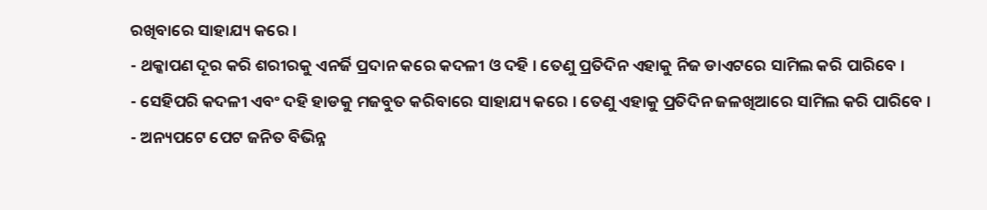ରଖିବାରେ ସାହାଯ୍ୟ କରେ ।
- ଥକ୍କାପଣ ଦୂର କରି ଶରୀରକୁ ଏନର୍ଜି ପ୍ରଦାନ କରେ କଦଳୀ ଓ ଦହି । ତେଣୁ ପ୍ରତିଦିନ ଏହାକୁ ନିଜ ଡାଏଟରେ ସାମିଲ କରି ପାରିବେ ।
- ସେହିପରି କଦଳୀ ଏବଂ ଦହି ହାଡକୁ ମଜବୁତ କରିବାରେ ସାହାଯ୍ୟ କରେ । ତେଣୁ ଏହାକୁ ପ୍ରତିଦିନ ଜଳଖିଆରେ ସାମିଲ କରି ପାରିବେ ।
- ଅନ୍ୟପଟେ ପେଟ ଜନିତ ବିଭିନ୍ନ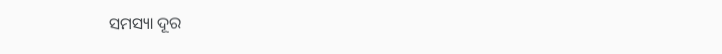ସମସ୍ୟା ଦୂର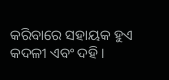କରିବାରେ ସହାୟକ ହୁଏ କଦଳୀ ଏବଂ ଦହି ।